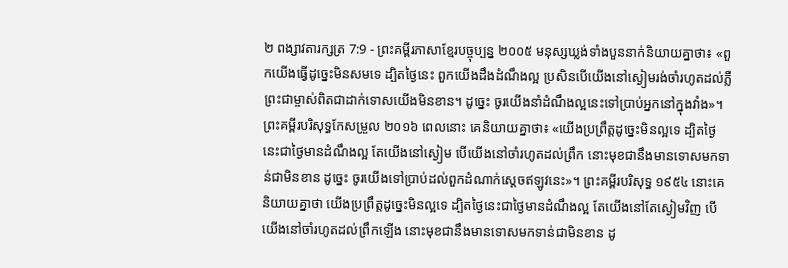២ ពង្សាវតារក្សត្រ 7:9 - ព្រះគម្ពីរភាសាខ្មែរបច្ចុប្បន្ន ២០០៥ មនុស្សឃ្លង់ទាំងបួននាក់និយាយគ្នាថា៖ «ពួកយើងធ្វើដូច្នេះមិនសមទេ ដ្បិតថ្ងៃនេះ ពួកយើងដឹងដំណឹងល្អ ប្រសិនបើយើងនៅស្ងៀមរង់ចាំរហូតដល់ភ្លឺ ព្រះជាម្ចាស់ពិតជាដាក់ទោសយើងមិនខាន។ ដូច្នេះ ចូរយើងនាំដំណឹងល្អនេះទៅប្រាប់អ្នកនៅក្នុងវាំង»។ ព្រះគម្ពីរបរិសុទ្ធកែសម្រួល ២០១៦ ពេលនោះ គេនិយាយគ្នាថា៖ «យើងប្រព្រឹត្តដូច្នេះមិនល្អទេ ដ្បិតថ្ងៃនេះជាថ្ងៃមានដំណឹងល្អ តែយើងនៅស្ងៀម បើយើងនៅចាំរហូតដល់ព្រឹក នោះមុខជានឹងមានទោសមកទាន់ជាមិនខាន ដូច្នេះ ចូរយើងទៅប្រាប់ដល់ពួកដំណាក់ស្តេចឥឡូវនេះ»។ ព្រះគម្ពីរបរិសុទ្ធ ១៩៥៤ នោះគេនិយាយគ្នាថា យើងប្រព្រឹត្តដូច្នេះមិនល្អទេ ដ្បិតថ្ងៃនេះជាថ្ងៃមានដំណឹងល្អ តែយើងនៅតែស្ងៀមវិញ បើយើងនៅចាំរហូតដល់ព្រឹកឡើង នោះមុខជានឹងមានទោសមកទាន់ជាមិនខាន ដូ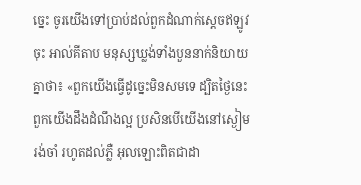ច្នេះ ចូរយើងទៅប្រាប់ដល់ពួកដំណាក់ស្តេចឥឡូវចុះ អាល់គីតាប មនុស្សឃ្លង់ទាំងបួននាក់និយាយគ្នាថា៖ «ពួកយើងធ្វើដូច្នេះមិនសមទេ ដ្បិតថ្ងៃនេះពួកយើងដឹងដំណឹងល្អ ប្រសិនបើយើងនៅស្ងៀមរង់ចាំ រហូតដល់ភ្លឺ អុលឡោះពិតជាដា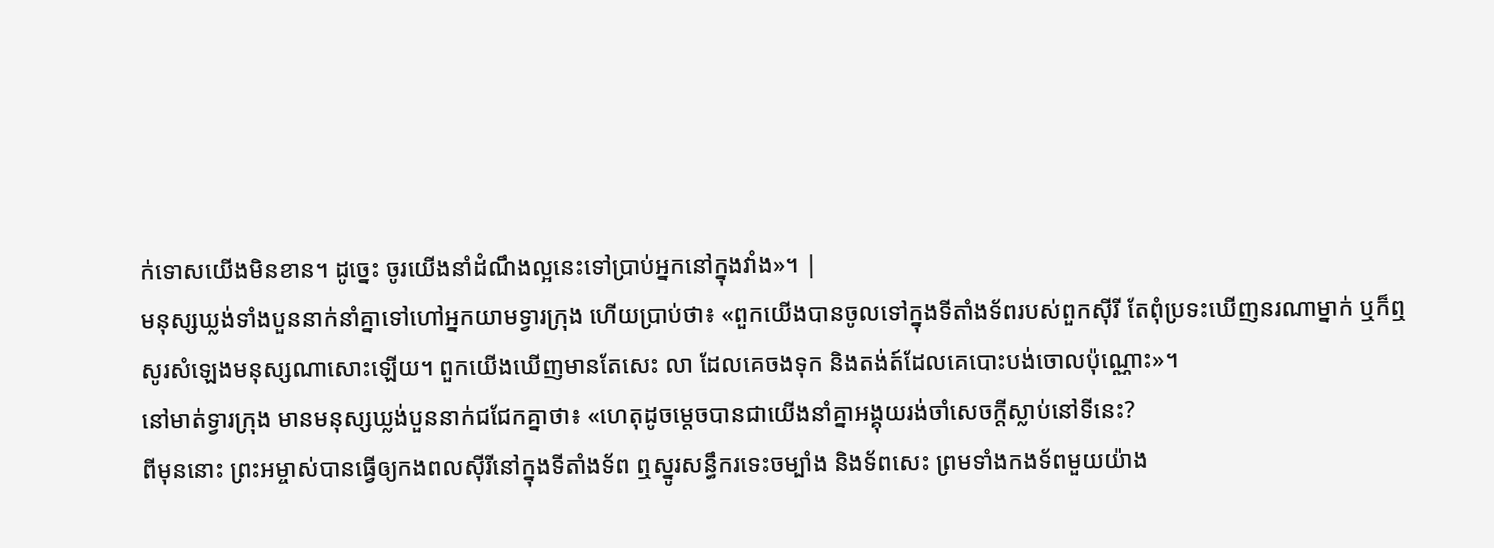ក់ទោសយើងមិនខាន។ ដូច្នេះ ចូរយើងនាំដំណឹងល្អនេះទៅប្រាប់អ្នកនៅក្នុងវាំង»។ |
មនុស្សឃ្លង់ទាំងបួននាក់នាំគ្នាទៅហៅអ្នកយាមទ្វារក្រុង ហើយប្រាប់ថា៖ «ពួកយើងបានចូលទៅក្នុងទីតាំងទ័ពរបស់ពួកស៊ីរី តែពុំប្រទះឃើញនរណាម្នាក់ ឬក៏ឮសូរសំឡេងមនុស្សណាសោះឡើយ។ ពួកយើងឃើញមានតែសេះ លា ដែលគេចងទុក និងតង់ត៍ដែលគេបោះបង់ចោលប៉ុណ្ណោះ»។
នៅមាត់ទ្វារក្រុង មានមនុស្សឃ្លង់បួននាក់ជជែកគ្នាថា៖ «ហេតុដូចម្ដេចបានជាយើងនាំគ្នាអង្គុយរង់ចាំសេចក្ដីស្លាប់នៅទីនេះ?
ពីមុននោះ ព្រះអម្ចាស់បានធ្វើឲ្យកងពលស៊ីរីនៅក្នុងទីតាំងទ័ព ឮស្នូរសន្ធឹករទេះចម្បាំង និងទ័ពសេះ ព្រមទាំងកងទ័ពមួយយ៉ាង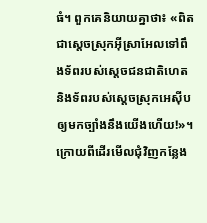ធំ។ ពួកគេនិយាយគ្នាថា៖ «ពិតជាស្ដេចស្រុកអ៊ីស្រាអែលទៅពឹងទ័ពរបស់ស្ដេចជនជាតិហេត និងទ័ពរបស់ស្ដេចស្រុកអេស៊ីប ឲ្យមកច្បាំងនឹងយើងហើយ!»។
ក្រោយពីដើរមើលជុំវិញកន្លែង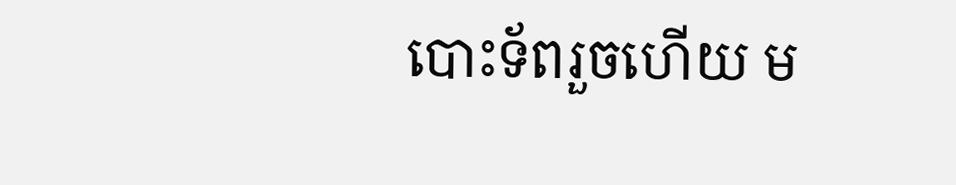បោះទ័ពរួចហើយ ម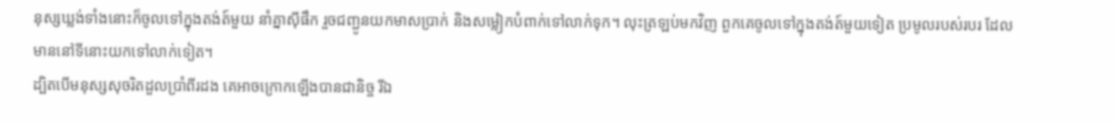នុស្សឃ្លង់ទាំងនោះក៏ចូលទៅក្នុងតង់ត៍មួយ នាំគ្នាស៊ីផឹក រួចជញ្ជូនយកមាសប្រាក់ និងសម្លៀកបំពាក់ទៅលាក់ទុក។ លុះត្រឡប់មកវិញ ពួកគេចូលទៅក្នុងតង់ត៍មួយទៀត ប្រមូលរបស់របរ ដែលមាននៅទីនោះយកទៅលាក់ទៀត។
ដ្បិតបើមនុស្សសុចរិតដួលប្រាំពីរដង គេអាចក្រោកឡើងបានជានិច្ច រីឯ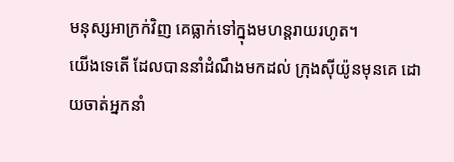មនុស្សអាក្រក់វិញ គេធ្លាក់ទៅក្នុងមហន្តរាយរហូត។
យើងទេតើ ដែលបាននាំដំណឹងមកដល់ ក្រុងស៊ីយ៉ូនមុនគេ ដោយចាត់អ្នកនាំ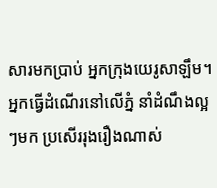សារមកប្រាប់ អ្នកក្រុងយេរូសាឡឹម។
អ្នកធ្វើដំណើរនៅលើភ្នំ នាំដំណឹងល្អៗមក ប្រសើររុងរឿងណាស់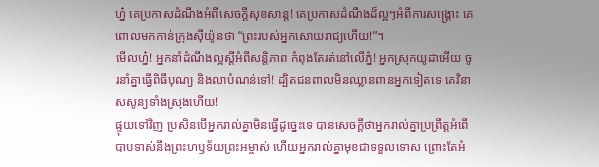ហ្ន៎ គេប្រកាសដំណឹងអំពីសេចក្ដីសុខសាន្ត! គេប្រកាសដំណឹងដ៏ល្អៗអំពីការសង្គ្រោះ គេពោលមកកាន់ក្រុងស៊ីយ៉ូនថា “ព្រះរបស់អ្នកសោយរាជ្យហើយ!”។
មើលហ្ន៎! អ្នកនាំដំណឹងល្អស្ដីអំពីសន្តិភាព កំពុងតែរត់នៅលើភ្នំ! អ្នកស្រុកយូដាអើយ ចូរនាំគ្នាធ្វើពិធីបុណ្យ និងលាបំណន់ទៅ! ដ្បិតជនពាលមិនឈ្លានពានអ្នកទៀតទេ គេវិនាសសូន្យទាំងស្រុងហើយ!
ផ្ទុយទៅវិញ ប្រសិនបើអ្នករាល់គ្នាមិនធ្វើដូច្នេះទេ បានសេចក្ដីថាអ្នករាល់គ្នាប្រព្រឹត្តអំពើបាបទាស់នឹងព្រះហឫទ័យព្រះអម្ចាស់ ហើយអ្នករាល់គ្នាមុខជាទទួលទោស ព្រោះតែអំ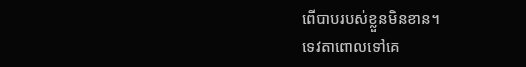ពើបាបរបស់ខ្លួនមិនខាន។
ទេវតាពោលទៅគេ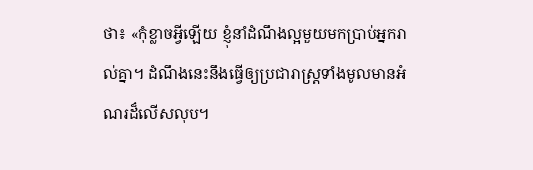ថា៖ «កុំខ្លាចអ្វីឡើយ ខ្ញុំនាំដំណឹងល្អមួយមកប្រាប់អ្នករាល់គ្នា។ ដំណឹងនេះនឹងធ្វើឲ្យប្រជារាស្ត្រទាំងមូលមានអំណរដ៏លើសលុប។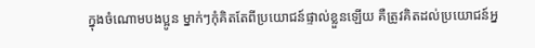ក្នុងចំណោមបងប្អូន ម្នាក់ៗកុំគិតតែពីប្រយោជន៍ផ្ទាល់ខ្លួនឡើយ គឺត្រូវគិតដល់ប្រយោជន៍អ្ន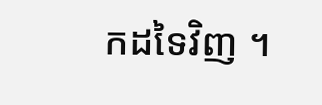កដទៃវិញ ។